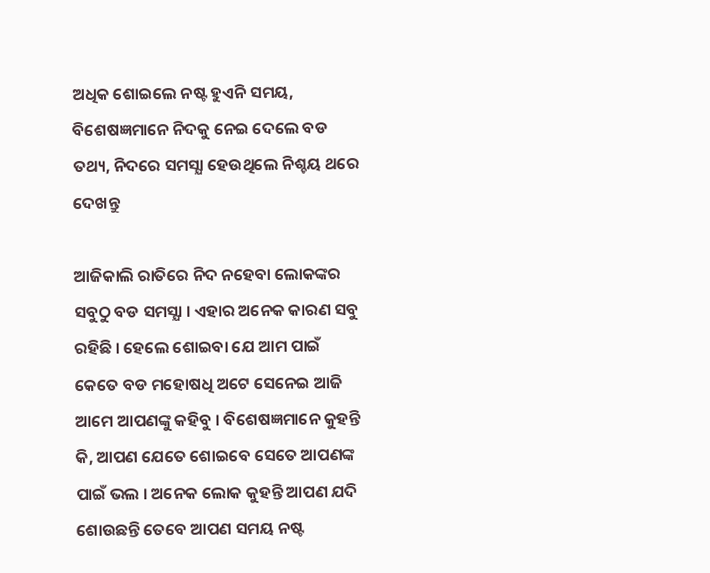ଅଧିକ ଶୋଇଲେ ନଷ୍ଟ ହୁଏନି ସମୟ, ବିଶେଷଜ୍ଞମାନେ ନିଦକୁ ନେଇ ଦେଲେ ବଡ ତଥ୍ୟ, ନିଦରେ ସମସ୍ଯା ହେଉଥିଲେ ନିଶ୍ଚୟ ଥରେ ଦେଖନ୍ତୁ

ଆଜିକାଲି ରାତିରେ ନିଦ ନହେବା ଲୋକଙ୍କର ସବୁଠୁ ବଡ ସମସ୍ଯା । ଏହାର ଅନେକ କାରଣ ସବୁ ରହିଛି । ହେଲେ ଶୋଇବା ଯେ ଆମ ପାଇଁ କେତେ ବଡ ମହୋଷଧି ଅଟେ ସେନେଇ ଆଜି ଆମେ ଆପଣଙ୍କୁ କହିବୁ । ବିଶେଷଜ୍ଞମାନେ କୁହନ୍ତି କି, ଆପଣ ଯେତେ ଶୋଇବେ ସେତେ ଆପଣଙ୍କ ପାଇଁ ଭଲ । ଅନେକ ଲୋକ କୁହନ୍ତି ଆପଣ ଯଦି ଶୋଉଛନ୍ତି ତେବେ ଆପଣ ସମୟ ନଷ୍ଟ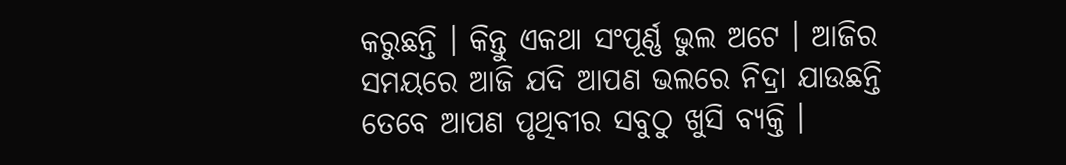କରୁଛନ୍ତି । କିନ୍ତୁ ଏକଥା ସଂପୂର୍ଣ୍ଣ ଭୁଲ ଅଟେ । ଆଜିର ସମୟରେ ଆଜି ଯଦି ଆପଣ ଭଲରେ ନିଦ୍ରା ଯାଉଛନ୍ତି ତେବେ ଆପଣ ପୃଥିବୀର ସବୁଠୁ ଖୁସି ବ୍ୟକ୍ତି ।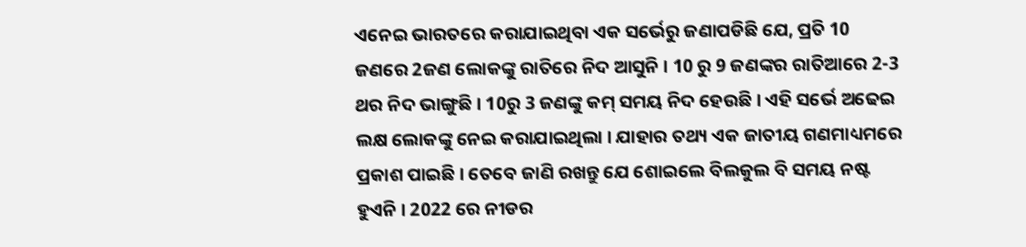ଏନେଇ ଭାରତରେ କରାଯାଇଥିବା ଏକ ସର୍ଭେରୁ ଜଣାପଡିଛି ଯେ, ପ୍ରତି 10 ଜଣରେ 2ଜଣ ଲୋକଙ୍କୁ ରାତିରେ ନିଦ ଆସୁନି । 10 ରୁ 9 ଜଣଙ୍କର ରାତିଆରେ 2-3 ଥର ନିଦ ଭାଙ୍ଗୁଛି । 10ରୁ 3 ଜଣଙ୍କୁ କମ୍ ସମୟ ନିଦ ହେଉଛି । ଏହି ସର୍ଭେ ଅଢେଇ ଲକ୍ଷ ଲୋକଙ୍କୁ ନେଇ କରାଯାଇଥିଲା । ଯାହାର ତଥ୍ୟ ଏକ ଜାତୀୟ ଗଣମାଧ୍ୟମରେ ପ୍ରକାଶ ପାଇଛି । ତେବେ ଜାଣି ରଖନ୍ତୁ ଯେ ଶୋଇଲେ ବିଲକୁଲ ବି ସମୟ ନଷ୍ଟ ହୁଏନି । 2022 ରେ ନୀଡର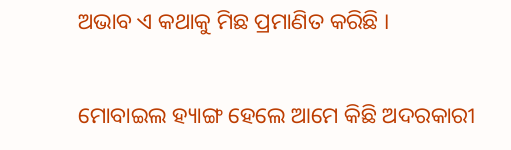ଅଭାବ ଏ କଥାକୁ ମିଛ ପ୍ରମାଣିତ କରିଛି ।

ମୋବାଇଲ ହ୍ୟାଙ୍ଗ ହେଲେ ଆମେ କିଛି ଅଦରକାରୀ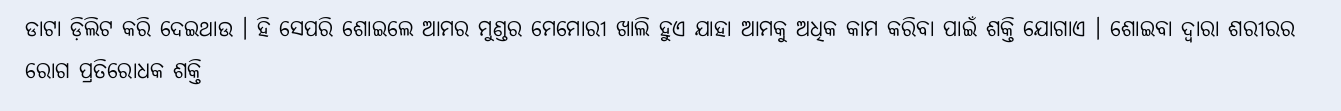ଡାଟା ଡ଼ିଲିଟ କରି ଦେଇଥାଉ । ହି ସେପରି ଶୋଇଲେ ଆମର ମୁଣ୍ଡର ମେମୋରୀ ଖାଲି ହୁଏ ଯାହା ଆମକୁ ଅଧିକ କାମ କରିବା ପାଇଁ ଶକ୍ତି ଯୋଗାଏ । ଶୋଇବା ଦ୍ଵାରା ଶରୀରର ରୋଗ ପ୍ରତିରୋଧକ ଶକ୍ତି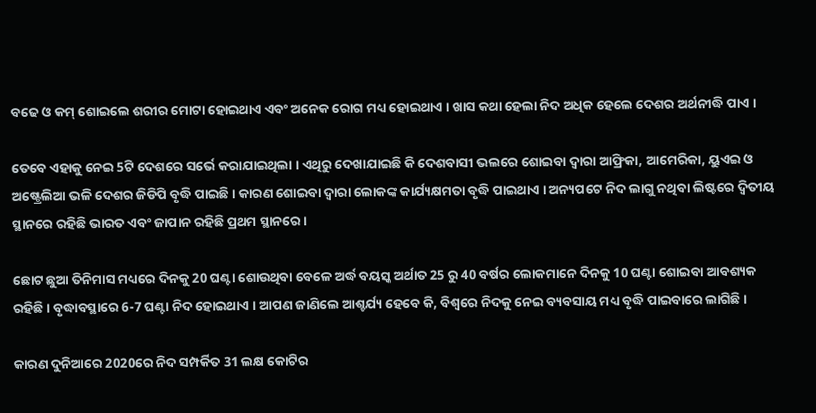ବଢେ ଓ କମ୍ ଶୋଇଲେ ଶରୀର ମୋଟା ହୋଇଥାଏ ଏବଂ ଅନେକ ରୋଗ ମଧ୍ୟ ହୋଇଥାଏ । ଖାସ କଥା ହେଲା ନିଦ ଅଧିକ ହେଲେ ଦେଶର ଅର୍ଥନୀଦ୍ଧି ପାଏ ।

ତେବେ ଏହାକୁ ନେଇ 5ଟି ଦେଶରେ ସର୍ଭେ କରାଯାଇଥିଲା । ଏଥିରୁ ଦେଖାଯାଇଛି କି ଦେଶବାସୀ ଭଲରେ ଶୋଇବା ଦ୍ଵାରା ଆଫ୍ରିକା, ଆମେରିକା, ୟୁଏଇ ଓ ଅଷ୍ଟ୍ରେଲିଆ ଭଳି ଦେଶର ଜିଡିପି ବୃଦ୍ଧି ପାଇଛି । କାରଣ ଶୋଇବା ଦ୍ଵାରା ଲୋକଙ୍କ କାର୍ଯ୍ୟକ୍ଷମତା ବୃଦ୍ଧି ପାଇଥାଏ । ଅନ୍ୟପଟେ ନିଦ ଲାଗୁ ନଥିବା ଲିଷ୍ଟରେ ଦ୍ଵିତୀୟ ସ୍ଥାନରେ ରହିଛି ଭାରତ ଏବଂ ଜାପାନ ରହିଛି ପ୍ରଥମ ସ୍ଥାନରେ ।

ଛୋଟ ଛୁଆ ତିନିମାସ ମଧ୍ୟରେ ଦିନକୁ 20 ଘଣ୍ଟା ଶୋଉଥିବା ବେଳେ ଅର୍ଦ୍ଧ ବୟସ୍କ ଅର୍ଥାତ 25 ରୁ 40 ବର୍ଷର ଲୋକମାନେ ଦିନକୁ 10 ଘଣ୍ଟା ଶୋଇବା ଆବଶ୍ୟକ ରହିଛି । ବୃଦ୍ଧାବସ୍ଥାରେ 6-7 ଘଣ୍ଟା ନିଦ ହୋଇଥାଏ । ଆପଣ ଜାଣିଲେ ଆଶ୍ଚର୍ଯ୍ୟ ହେବେ କି, ବିଶ୍ବରେ ନିଦକୁ ନେଇ ବ୍ୟବସାୟ ମଧ୍ୟ ବୃଦ୍ଧି ପାଇବାରେ ଲାଗିଛି ।

କାରଣ ଦୁନିଆରେ 2020ରେ ନିଦ ସମ୍ପର୍କିତ 31 ଲକ୍ଷ କୋଟିର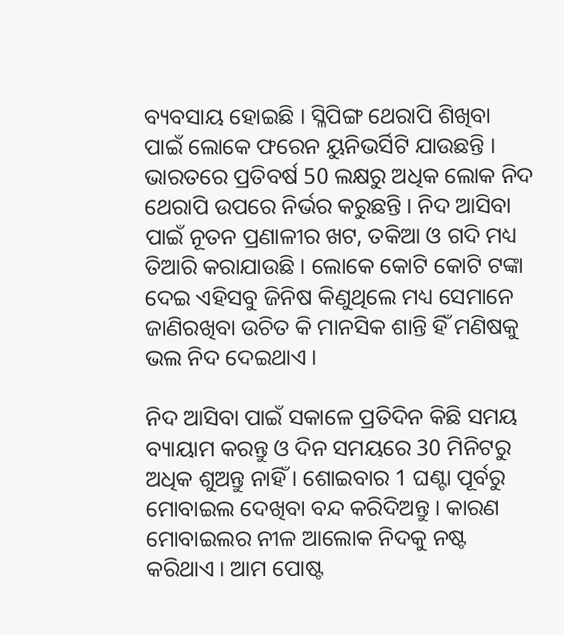ବ୍ୟବସାୟ ହୋଇଛି । ସ୍ଳିପିଙ୍ଗ ଥେରାପି ଶିଖିବା ପାଇଁ ଲୋକେ ଫରେନ ୟୁନିଭର୍ସିଟି ଯାଉଛନ୍ତି । ଭାରତରେ ପ୍ରତିବର୍ଷ 50 ଲକ୍ଷରୁ ଅଧିକ ଲୋକ ନିଦ ଥେରାପି ଉପରେ ନିର୍ଭର କରୁଛନ୍ତି । ନିଦ ଆସିବା ପାଇଁ ନୂତନ ପ୍ରଣାଳୀର ଖଟ, ତକିଆ ଓ ଗଦି ମଧ୍ୟ ତିଆରି କରାଯାଉଛି । ଲୋକେ କୋଟି କୋଟି ଟଙ୍କା ଦେଇ ଏହିସବୁ ଜିନିଷ କିଣୁଥିଲେ ମଧ୍ୟ ସେମାନେ ଜାଣିରଖିବା ଉଚିତ କି ମାନସିକ ଶାନ୍ତି ହିଁ ମଣିଷକୁ ଭଲ ନିଦ ଦେଇଥାଏ ।

ନିଦ ଆସିବା ପାଇଁ ସକାଳେ ପ୍ରତିଦିନ କିଛି ସମୟ ବ୍ୟାୟାମ କରନ୍ତୁ ଓ ଦିନ ସମୟରେ 30 ମିନିଟରୁ ଅଧିକ ଶୁଅନ୍ତୁ ନାହିଁ । ଶୋଇବାର 1 ଘଣ୍ଟା ପୂର୍ବରୁ ମୋବାଇଲ ଦେଖିବା ବନ୍ଦ କରିଦିଅନ୍ତୁ । କାରଣ ମୋବାଇଲର ନୀଳ ଆଲୋକ ନିଦକୁ ନଷ୍ଟ କରିଥାଏ । ଆମ ପୋଷ୍ଟ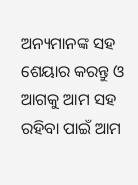ଅନ୍ୟମାନଙ୍କ ସହ ଶେୟାର କରନ୍ତୁ ଓ ଆଗକୁ ଆମ ସହ ରହିବା ପାଇଁ ଆମ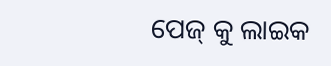ପେଜ୍ କୁ ଲାଇକ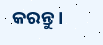କରନ୍ତୁ ।